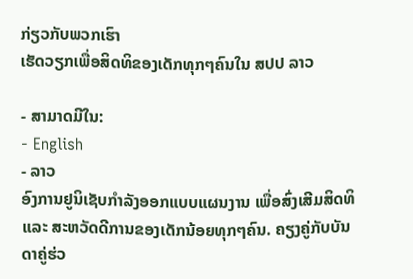ກ່ຽວກັບພວກເຮົາ
ເຮັດວຽກເພື່ອສິດທິຂອງເດັກທຸກໆຄົນໃນ ສປປ ລາວ

- ສາມາດມີໃນ:
- English
- ລາວ
ອົງການຢູນິເຊັບກຳລັງອອກແບບແຜນງານ ເພື່ອສົ່ງເສີມສິດທິ ແລະ ສະຫວັດດີການຂອງເດັກນ້ອຍທຸກໆຄົນ. ຄຽງຄູ່ກັບບັນດາຄູ່ຮ່ວ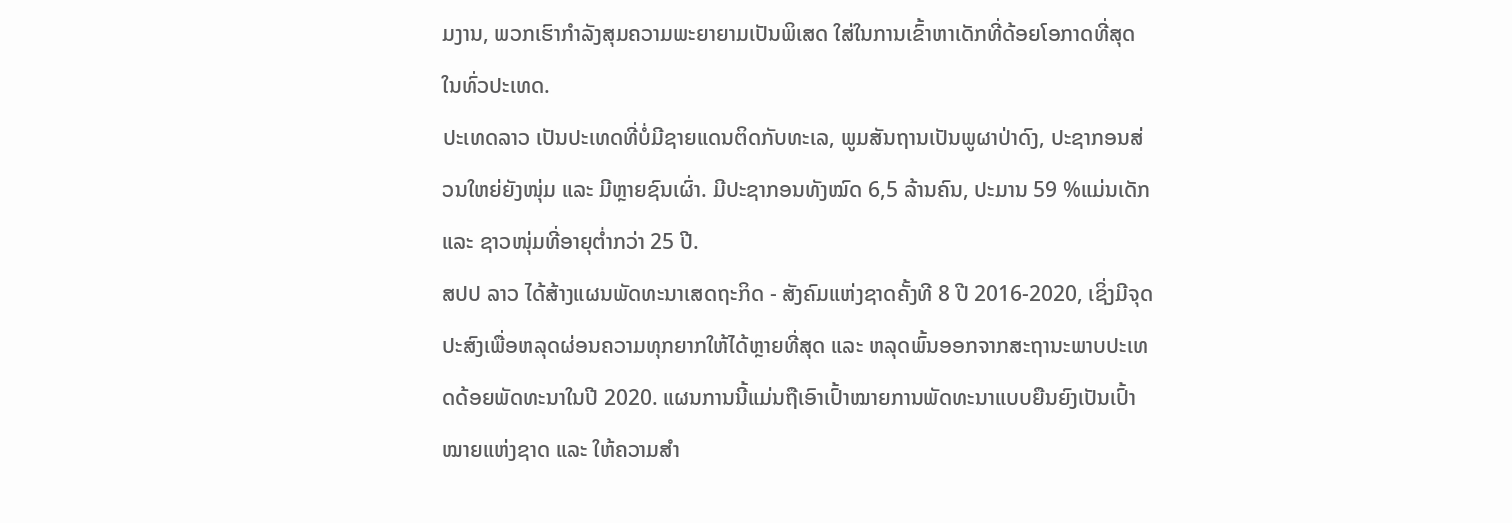ມງານ, ພວກເຮົາກຳລັງສຸມຄວາມພະຍາຍາມເປັນພິເສດ ໃສ່ໃນການເຂົ້າຫາເດັກທີ່ດ້ອຍໂອກາດທີ່ສຸດໃນທົ່ວປະເທດ.
ປະເທດລາວ ເປັນປະເທດທີ່ບໍ່ມີຊາຍແດນຕິດກັບທະເລ, ພູມສັນຖານເປັນພູຜາປ່າດົງ, ປະຊາກອນສ່ວນໃຫຍ່ຍັງໜຸ່ມ ແລະ ມີຫຼາຍຊົນເຜົ່າ. ມີປະຊາກອນທັງໝົດ 6,5 ລ້ານຄົນ, ປະມານ 59 %ແມ່ນເດັກ ແລະ ຊາວໜຸ່ມທີ່ອາຍຸຕໍ່າກວ່າ 25 ປີ.
ສປປ ລາວ ໄດ້ສ້າງແຜນພັດທະນາເສດຖະກິດ - ສັງຄົມແຫ່ງຊາດຄັ້ງທີ 8 ປີ 2016-2020, ເຊິ່ງມີຈຸດປະສົງເພື່ອຫລຸດຜ່ອນຄວາມທຸກຍາກໃຫ້ໄດ້ຫຼາຍທີ່ສຸດ ແລະ ຫລຸດພົ້ນອອກຈາກສະຖານະພາບປະເທດດ້ອຍພັດທະນາໃນປີ 2020. ແຜນການນີ້ແມ່ນຖືເອົາເປົ້າໝາຍການພັດທະນາແບບຍືນຍົງເປັນເປົ້າໝາຍແຫ່ງຊາດ ແລະ ໃຫ້ຄວາມສຳ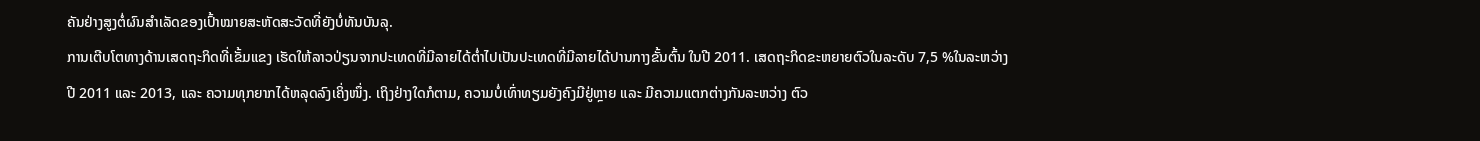ຄັນຢ່າງສູງຕໍ່ຜົນສຳເລັດຂອງເປົ້າໝາຍສະຫັດສະວັດທີ່ຍັງບໍ່ທັນບັນລຸ.
ການເຕີບໂຕທາງດ້ານເສດຖະກິດທີ່ເຂັ້ມແຂງ ເຮັດໃຫ້ລາວປ່ຽນຈາກປະເທດທີ່ມີລາຍໄດ້ຕໍ່າໄປເປັນປະເທດທີ່ມີລາຍໄດ້ປານກາງຂັ້ນຕົ້ນ ໃນປີ 2011. ເສດຖະກິດຂະຫຍາຍຕົວໃນລະດັບ 7,5 %ໃນລະຫວ່າງປີ 2011 ແລະ 2013, ແລະ ຄວາມທຸກຍາກໄດ້ຫລຸດລົງເຄິ່ງໜຶ່ງ. ເຖິງຢ່າງໃດກໍຕາມ, ຄວາມບໍ່ເທົ່າທຽມຍັງຄົງມີຢູ່ຫຼາຍ ແລະ ມີຄວາມແຕກຕ່າງກັນລະຫວ່າງ ຕົວ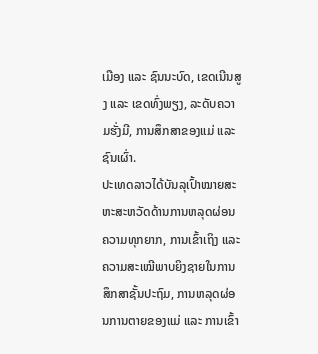ເມືອງ ແລະ ຊົນນະບົດ, ເຂດເນີນສູງ ແລະ ເຂດທົ່ງພຽງ, ລະດັບຄວາມຮັ່ງມີ, ການສຶກສາຂອງແມ່ ແລະ ຊົນເຜົ່າ.
ປະເທດລາວໄດ້ບັນລຸເປົ້າໝາຍສະຫະສະຫວັດດ້ານການຫລຸດຜ່ອນຄວາມທຸກຍາກ, ການເຂົ້າເຖິງ ແລະ ຄວາມສະເໝີພາບຍິງຊາຍໃນການສຶກສາຊັ້ນປະຖົມ, ການຫລຸດຜ່ອນການຕາຍຂອງແມ່ ແລະ ການເຂົ້າ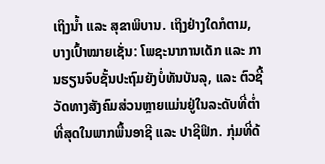ເຖິງນໍ້າ ແລະ ສຸຂາພິບານ. ເຖິງຢ່າງໃດກໍຕາມ, ບາງເປົ້າໝາຍເຊັ່ນ: ໂພຊະນາການເດັກ ແລະ ການຮຽນຈົບຊັ້ນປະຖົມຍັງບໍ່ທັນບັນລຸ, ແລະ ຕົວຊີ້ວັດທາງສັງຄົມສ່ວນຫຼາຍແມ່ນຢູ່ໃນລະດັບທີ່ຕໍ່າທີ່ສຸດໃນພາກພື້ນອາຊີ ແລະ ປາຊີຟິກ. ກຸ່ມທີ່ດ້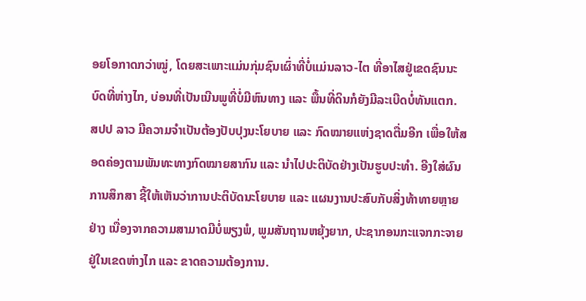ອຍໂອກາດກວ່າໝູ່, ໂດຍສະເພາະແມ່ນກຸ່ມຊົນເຜົ່າທີ່ບໍ່ແມ່ນລາວ-ໄຕ ທີ່ອາໄສຢູ່ເຂດຊົນນະບົດທີ່ຫ່າງໄກ, ບ່ອນທີ່ເປັນເນີນພູທີ່ບໍ່ມີຫົນທາງ ແລະ ພື້ນທີ່ດິນກໍຍັງມີລະເບີດບໍ່ທັນແຕກ.
ສປປ ລາວ ມີຄວາມຈຳເປັນຕ້ອງປັບປຸງນະໂຍບາຍ ແລະ ກົດໝາຍແຫ່ງຊາດຕື່ມອີກ ເພື່ອໃຫ້ສອດຄ່ອງຕາມພັນທະທາງກົດໝາຍສາກົນ ແລະ ນໍາໄປປະຕິບັດຢ່າງເປັນຮູບປະທໍາ. ອີງໃສ່ຜົນການສຶກສາ ຊີ້ໃຫ້ເຫັນວ່າການປະຕິບັດນະໂຍບາຍ ແລະ ແຜນງານປະສົບກັບສິ່ງທ້າທາຍຫຼາຍຢ່າງ ເນື່ອງຈາກຄວາມສາມາດມີບໍ່ພຽງພໍ, ພູມສັນຖານຫຍຸ້ງຍາກ, ປະຊາກອນກະແຈກກະຈາຍຢູ່ໃນເຂດຫ່າງໄກ ແລະ ຂາດຄວາມຕ້ອງການ.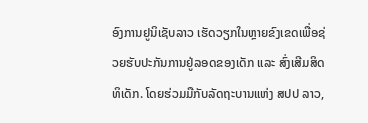ອົງການຢູນິເຊັບລາວ ເຮັດວຽກໃນຫຼາຍຂົງເຂດເພື່ອຊ່ວຍຮັບປະກັນການຢູ່ລອດຂອງເດັກ ແລະ ສົ່ງເສີມສິດທິເດັກ. ໂດຍຮ່ວມມືກັບລັດຖະບານແຫ່ງ ສປປ ລາວ,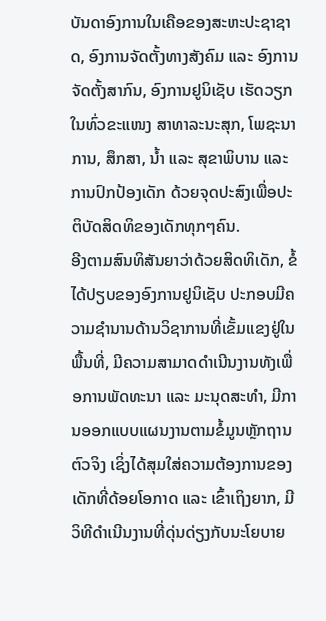ບັນດາອົງການໃນເຄືອຂອງສະຫະປະຊາຊາດ, ອົງການຈັດຕັ້ງທາງສັງຄົມ ແລະ ອົງການຈັດຕັ້ງສາກົນ, ອົງການຢູນິເຊັບ ເຮັດວຽກໃນທົ່ວຂະແໜງ ສາທາລະນະສຸກ, ໂພຊະນາການ, ສຶກສາ, ນໍ້າ ແລະ ສຸຂາພິບານ ແລະ ການປົກປ້ອງເດັກ ດ້ວຍຈຸດປະສົງເພື່ອປະຕິບັດສິດທິຂອງເດັກທຸກໆຄົນ.
ອີງຕາມສົນທິສັນຍາວ່າດ້ວຍສິດທິເດັກ, ຂໍ້ໄດ້ປຽບຂອງອົງການຢູນິເຊັບ ປະກອບມີຄວາມຊຳນານດ້ານວິຊາການທີ່ເຂັ້ມແຂງຢູ່ໃນພື້ນທີ່, ມີຄວາມສາມາດດຳເນີນງານທັງເພື່ອການພັດທະນາ ແລະ ມະນຸດສະທຳ, ມີການອອກແບບແຜນງານຕາມຂໍ້ມູນຫຼັກຖານຕົວຈິງ ເຊິ່ງໄດ້ສຸມໃສ່ຄວາມຕ້ອງການຂອງເດັກທີ່ດ້ອຍໂອກາດ ແລະ ເຂົ້າເຖິງຍາກ, ມີວິທີດໍາເນີນງານທີ່ດຸ່ນດ່ຽງກັບນະໂຍບາຍ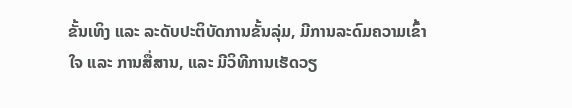ຂັ້ນເທິງ ແລະ ລະດັບປະຕິບັດການຂັ້ນລຸ່ມ, ມີການລະດົມຄວາມເຂົ້າໃຈ ແລະ ການສື່ສານ, ແລະ ມີວິທີການເຮັດວຽ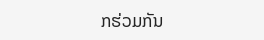ກຮ່ວມກັນ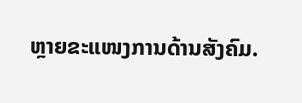ຫຼາຍຂະແໜງການດ້ານສັງຄົມ.